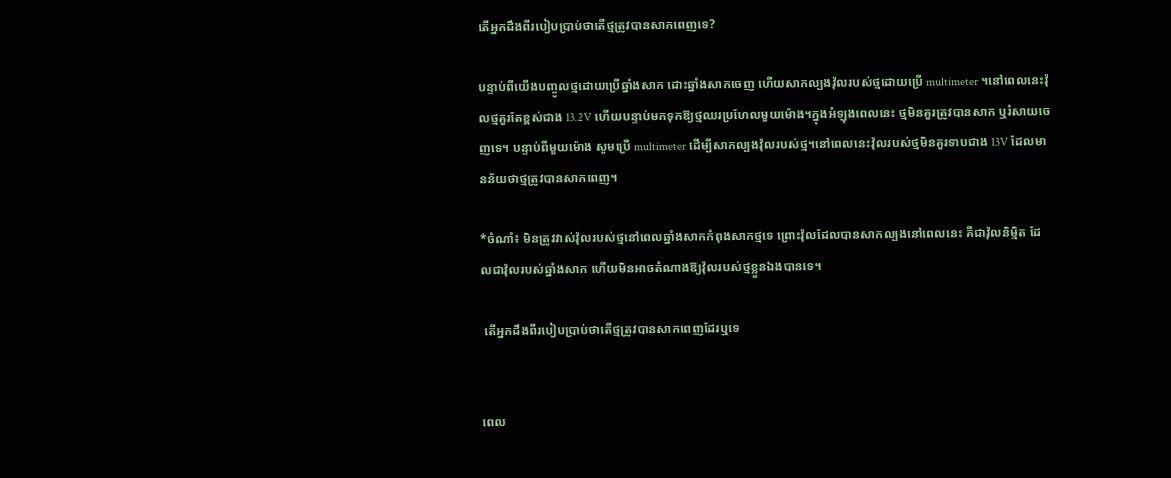តើអ្នកដឹងពីរបៀបប្រាប់ថាតើថ្មត្រូវបានសាកពេញទេ?

បន្ទាប់ពីយើងបញ្ចូលថ្មដោយប្រើឆ្នាំងសាក ដោះឆ្នាំងសាកចេញ ហើយសាកល្បងវ៉ុលរបស់ថ្មដោយប្រើ multimeter ។នៅពេលនេះវ៉ុលថ្មគួរតែខ្ពស់ជាង 13.2V ហើយបន្ទាប់មកទុកឱ្យថ្មឈរប្រហែលមួយម៉ោង។ក្នុងអំឡុងពេលនេះ ថ្មមិនគួរត្រូវបានសាក ឬរំសាយចេញទេ។ បន្ទាប់ពីមួយម៉ោង សូមប្រើ multimeter ដើម្បីសាកល្បងវ៉ុលរបស់ថ្ម។នៅពេលនេះវ៉ុលរបស់ថ្មមិនគួរទាបជាង 13V ដែលមានន័យថាថ្មត្រូវបានសាកពេញ។

*ចំណាំ៖ មិនត្រូវវាស់វ៉ុលរបស់ថ្មនៅពេលឆ្នាំងសាកកំពុងសាកថ្មទេ ព្រោះវ៉ុលដែលបានសាកល្បងនៅពេលនេះ គឺជាវ៉ុលនិម្មិត ដែលជាវ៉ុលរបស់ឆ្នាំងសាក ហើយមិនអាចតំណាងឱ្យវ៉ុលរបស់ថ្មខ្លួនឯងបានទេ។

 តើអ្នកដឹងពីរបៀបប្រាប់ថាតើថ្មត្រូវបានសាកពេញដែរឬទេ


ពេល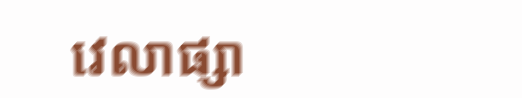វេលាផ្សា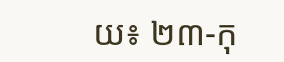យ៖ ២៣-កុ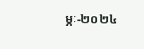ម្ភៈ-២០២៤